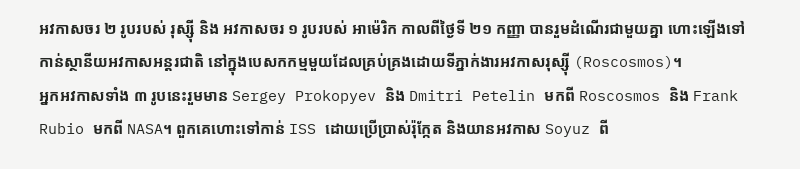អវកាសចរ ២ រូបរបស់ រុស្ស៊ី និង អវកាសចរ ១ រូបរបស់ អាម៉េរិក កាលពីថ្ងៃទី ២១ កញ្ញា បានរួមដំណើរជាមួយគ្នា ហោះឡើងទៅកាន់ស្ថានីយអវកាសអន្តរជាតិ នៅក្នុងបេសកកម្មមួយដែលគ្រប់គ្រងដោយទីភ្នាក់ងារអវកាសរុស្ស៊ី (Roscosmos)។
អ្នកអវកាសទាំង ៣ រូបនេះរួមមាន Sergey Prokopyev និង Dmitri Petelin មកពី Roscosmos និង Frank Rubio មកពី NASA។ ពួកគេហោះទៅកាន់ ISS ដោយប្រើប្រាស់រ៉ុក្កែត និងយានអវកាស Soyuz ពី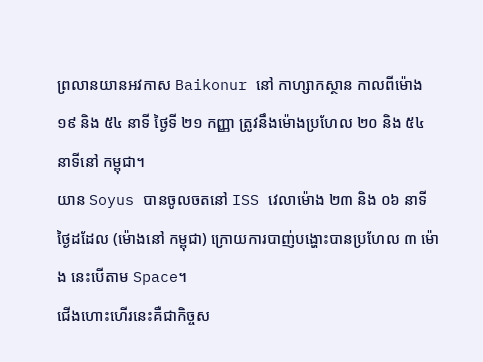ព្រលានយានអវកាស Baikonur នៅ កាហ្សាកស្ថាន កាលពីម៉ោង ១៩ និង ៥៤ នាទី ថ្ងៃទី ២១ កញ្ញា ត្រូវនឹងម៉ោងប្រហែល ២០ និង ៥៤ នាទីនៅ កម្ពុជា។
យាន Soyus បានចូលចតនៅ ISS វេលាម៉ោង ២៣ និង ០៦ នាទីថ្ងៃដដែល (ម៉ោងនៅ កម្ពុជា) ក្រោយការបាញ់បង្ហោះបានប្រហែល ៣ ម៉ោង នេះបើតាម Space។
ជើងហោះហើរនេះគឺជាកិច្ចស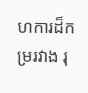ហការដ៏កម្ររវាង រុ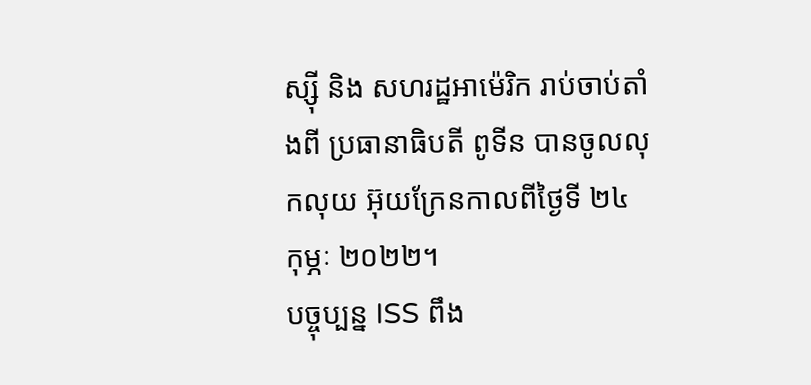ស្ស៊ី និង សហរដ្ឋអាម៉េរិក រាប់ចាប់តាំងពី ប្រធានាធិបតី ពូទីន បានចូលលុកលុយ អ៊ុយក្រែនកាលពីថ្ងៃទី ២៤ កុម្ភៈ ២០២២។
បច្ចុប្បន្ន ISS ពឹង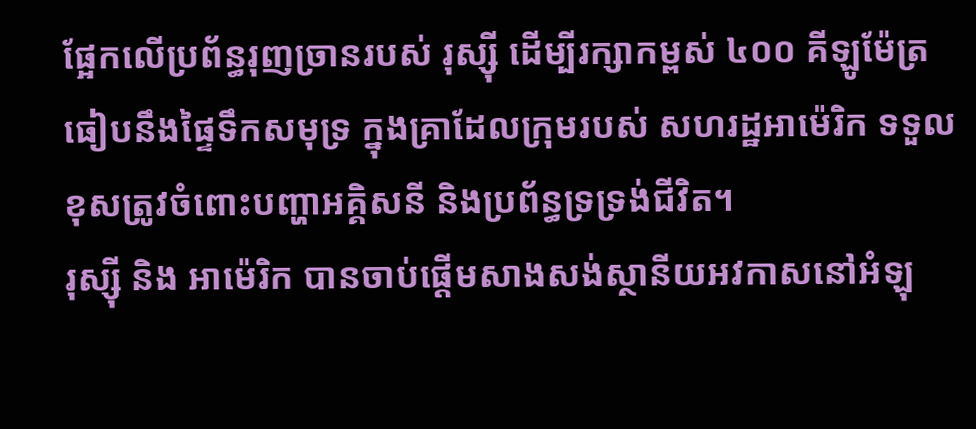ផ្អែកលើប្រព័ន្ធរុញច្រានរបស់ រុស្ស៊ី ដើម្បីរក្សាកម្ពស់ ៤០០ គីឡូម៉ែត្រ ធៀបនឹងផ្ទៃទឹកសមុទ្រ ក្នុងគ្រាដែលក្រុមរបស់ សហរដ្ឋអាម៉េរិក ទទួលខុសត្រូវចំពោះបញ្ហាអគ្គិសនី និងប្រព័ន្ធទ្រទ្រង់ជីវិត។
រុស្ស៊ី និង អាម៉េរិក បានចាប់ផ្ដើមសាងសង់ស្ថានីយអវកាសនៅអំឡុ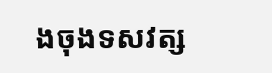ងចុងទសវត្ស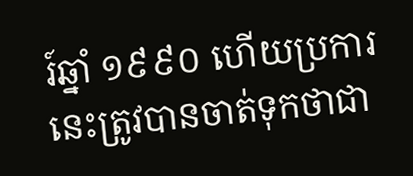រ៍ឆ្នាំ ១៩៩០ ហើយប្រការនេះត្រូវបានចាត់ទុកថាជា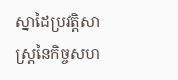ស្នាដៃប្រវត្តិសាស្ត្រនៃកិច្ចសហ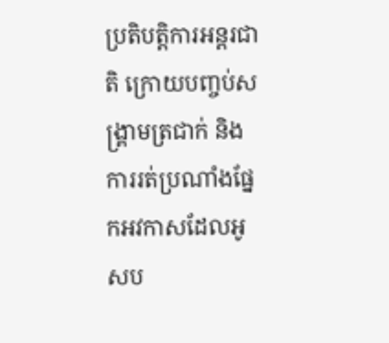ប្រតិបត្តិការអន្តរជាតិ ក្រោយបញ្ចប់សង្គ្រាមត្រជាក់ និងការរត់ប្រណាំងផ្នែកអវកាសដែលអូសប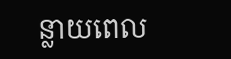ន្លាយពេល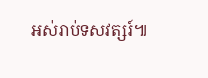អស់រាប់ទសវត្សរ៍៕